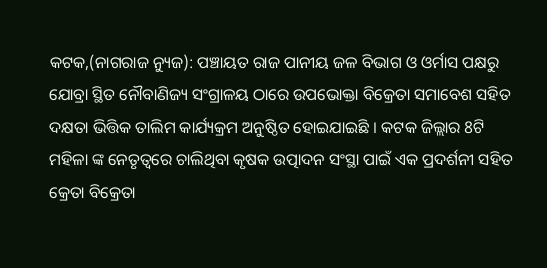କଟକ,(ନାଗରାଜ ନ୍ୟୁଜ): ପଞ୍ଚାୟତ ରାଜ ପାନୀୟ ଜଳ ବିଭାଗ ଓ ଓର୍ମାସ ପକ୍ଷରୁ ଯୋବ୍ରା ସ୍ଥିତ ନୌବାଣିଜ୍ୟ ସଂଗ୍ରାଳୟ ଠାରେ ଉପଭୋକ୍ତା ବିକ୍ରେତା ସମାବେଶ ସହିତ ଦକ୍ଷତା ଭିତ୍ତିକ ତାଲିମ କାର୍ଯ୍ୟକ୍ରମ ଅନୁଷ୍ଠିତ ହୋଇଯାଇଛି । କଟକ ଜିଲ୍ଲାର 8ଟି ମହିଳା ଙ୍କ ନେତୃତ୍ବରେ ଚାଲିଥିବା କୃଷକ ଉତ୍ପାଦନ ସଂସ୍ଥା ପାଇଁ ଏକ ପ୍ରଦର୍ଶନୀ ସହିତ କ୍ରେତା ବିକ୍ରେତା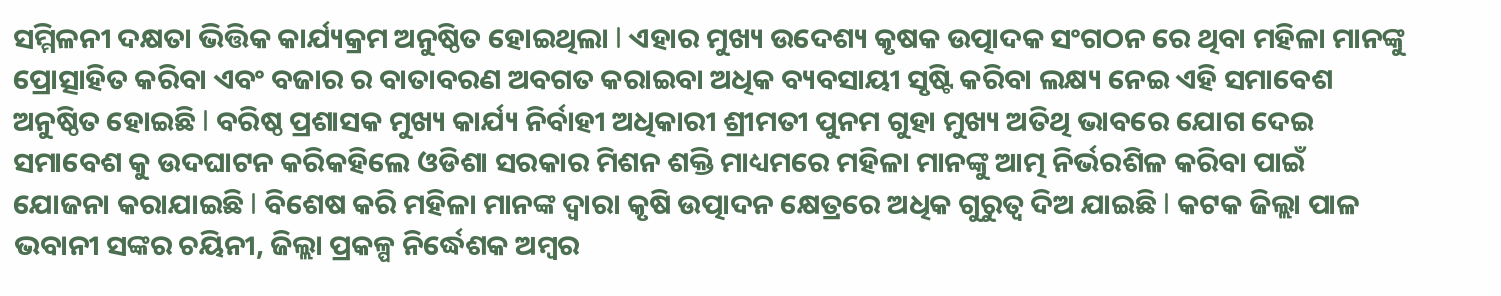ସମ୍ମିଳନୀ ଦକ୍ଷତା ଭିତ୍ତିକ କାର୍ଯ୍ୟକ୍ରମ ଅନୁଷ୍ଠିତ ହୋଇଥିଲା l ଏହାର ମୁଖ୍ୟ ଉଦେଶ୍ୟ କୃଷକ ଉତ୍ପାଦକ ସଂଗଠନ ରେ ଥିବା ମହିଳା ମାନଙ୍କୁ ପ୍ରୋତ୍ସାହିତ କରିବା ଏବଂ ବଜାର ର ବାତାବରଣ ଅବଗତ କରାଇବା ଅଧିକ ବ୍ୟବସାୟୀ ସୃଷ୍ଟି କରିବା ଲକ୍ଷ୍ୟ ନେଇ ଏହି ସମାବେଶ ଅନୁଷ୍ଠିତ ହୋଇଛି l ବରିଷ୍ଠ ପ୍ରଶାସକ ମୁଖ୍ୟ କାର୍ଯ୍ୟ ନିର୍ବାହୀ ଅଧିକାରୀ ଶ୍ରୀମତୀ ପୁନମ ଗୁହା ମୁଖ୍ୟ ଅତିଥି ଭାବରେ ଯୋଗ ଦେଇ ସମାବେଶ କୁ ଉଦଘାଟନ କରିକହିଲେ ଓଡିଶା ସରକାର ମିଶନ ଶକ୍ତି ମାଧ୍ୟମରେ ମହିଳା ମାନଙ୍କୁ ଆତ୍ମ ନିର୍ଭରଶିଳ କରିବା ପାଇଁ ଯୋଜନା କରାଯାଇଛି l ବିଶେଷ କରି ମହିଳା ମାନଙ୍କ ଦ୍ୱାରା କୃଷି ଉତ୍ପାଦନ କ୍ଷେତ୍ରରେ ଅଧିକ ଗୁରୁତ୍ୱ ଦିଅ ଯାଇଛି l କଟକ ଜିଲ୍ଲା ପାଳ ଭବାନୀ ସଙ୍କର ଚୟିନୀ, ଜିଲ୍ଲା ପ୍ରକଳ୍ପ ନିର୍ଦ୍ଧେଶକ ଅମ୍ବର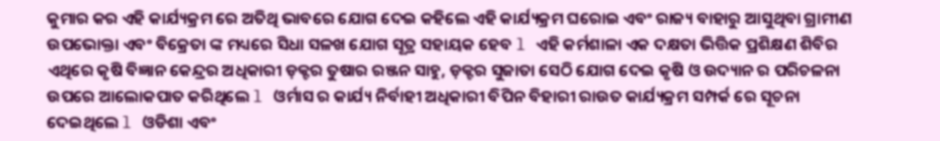କୁମାର କର ଏହି କାର୍ଯ୍ୟକ୍ରମ ରେ ଅତିଥି ଭାବରେ ଯୋଗ ଦେଇ କହିଲେ ଏହି କାର୍ଯ୍ୟକ୍ରମ ଘରୋଇ ଏବଂ ରାଜ୍ୟ ବାହାରୁ ଆସୁଥିବା ଗ୍ରାମୀଣ ଉପଭୋକ୍ତା ଏବଂ ବିକ୍ରେତା ଙ୍କ ମଧ୍ୟରେ ସିଧା ସଳଖ ଯୋଗ ସୂତ୍ର ସହାୟକ ହେବ l ଏହି କର୍ମଶାଳା ଏକ ଦକ୍ଷତା ଭିତ୍ତିକ ପ୍ରଶିକ୍ଷଣ ଶିବିର ଏଥିରେ କୃଷି ବିଜ୍ଞାନ କେନ୍ଦ୍ରର ଅଧିକାରୀ ଡ଼କ୍ଟର ତୁଷାର ରଞ୍ଜନ ସାହୁ, ଡ଼କ୍ଟର ସୁଜାତା ସେଠି ଯୋଗ ଦେଇ କୃଷି ଓ ଉଦ୍ୟାନ ର ପରିଚଳନା ଉପରେ ଆଲୋକପାତ କରିଥିଲେ l ଓର୍ମାସ ର କାର୍ଯ୍ୟ ନିର୍ବାହୀ ଅଧିକାରୀ ବିପିନ ବିହାରୀ ରାଉତ କାର୍ଯ୍ୟକ୍ରମ ସମ୍ପର୍କ ରେ ସୂଚନା ଦେଇଥିଲେ l ଓଡିଶା ଏବଂ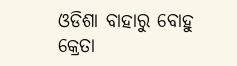ଓଡିଶା ବାହାରୁ ବୋହୁ କ୍ରେତା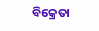ବିକ୍ରେତା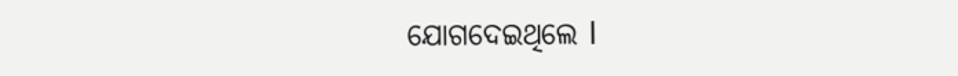ଯୋଗଦେଇଥିଲେ l